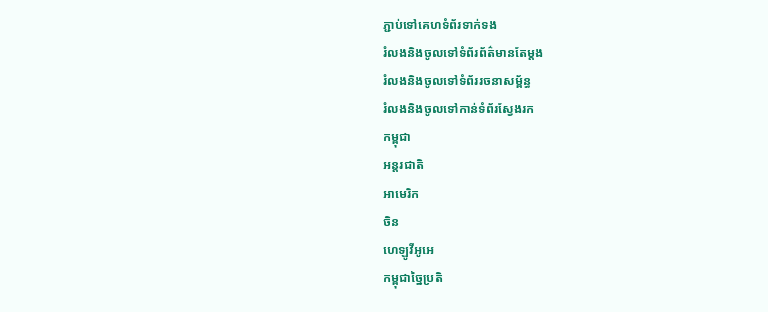ភ្ជាប់ទៅគេហទំព័រទាក់ទង
រំលងនិងចូលទៅទំព័រព័ត៌មានតែម្តង
រំលងនិងចូលទៅទំព័ររចនាសម្ព័ន្ធ
រំលងនិងចូលទៅកាន់ទំព័រស្វែងរក
កម្ពុជា
អន្តរជាតិ
អាមេរិក
ចិន
ហេឡូវីអូអេ
កម្ពុជាច្នៃប្រតិ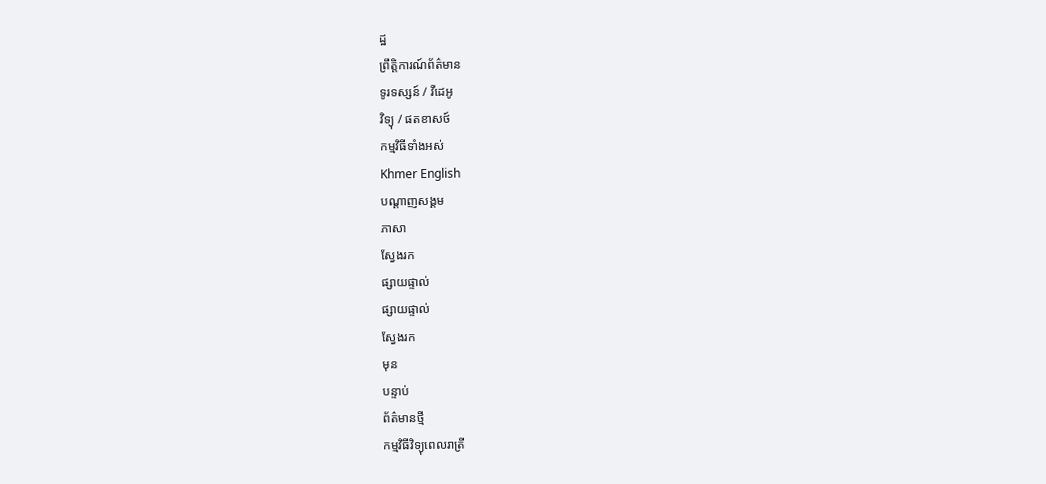ដ្ឋ
ព្រឹត្តិការណ៍ព័ត៌មាន
ទូរទស្សន៍ / វីដេអូ
វិទ្យុ / ផតខាសថ៍
កម្មវិធីទាំងអស់
Khmer English
បណ្តាញសង្គម
ភាសា
ស្វែងរក
ផ្សាយផ្ទាល់
ផ្សាយផ្ទាល់
ស្វែងរក
មុន
បន្ទាប់
ព័ត៌មានថ្មី
កម្មវិធីវិទ្យុពេលរាត្រី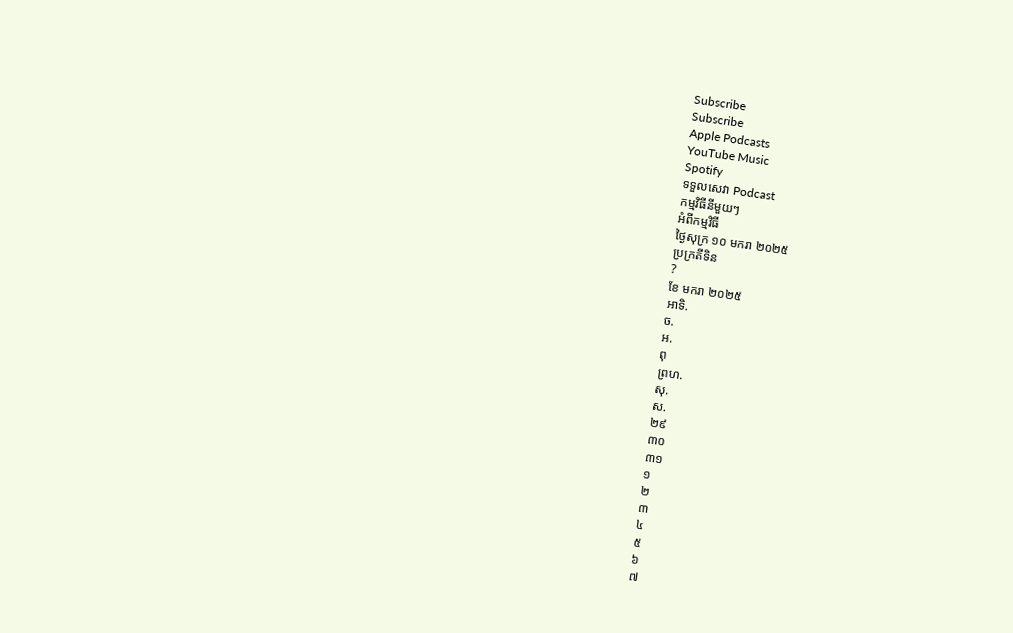Subscribe
Subscribe
Apple Podcasts
YouTube Music
Spotify
ទទួលសេវា Podcast
កម្មវិធីនីមួយៗ
អំពីកម្មវិធី
ថ្ងៃសុក្រ ១០ មករា ២០២៥
ប្រក្រតីទិន
?
ខែ មករា ២០២៥
អាទិ.
ច.
អ.
ពុ
ព្រហ.
សុ.
ស.
២៩
៣០
៣១
១
២
៣
៤
៥
៦
៧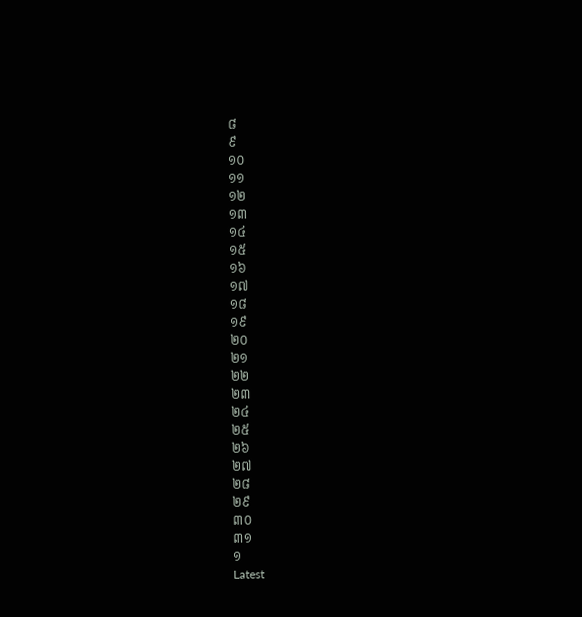៨
៩
១០
១១
១២
១៣
១៤
១៥
១៦
១៧
១៨
១៩
២០
២១
២២
២៣
២៤
២៥
២៦
២៧
២៨
២៩
៣០
៣១
១
Latest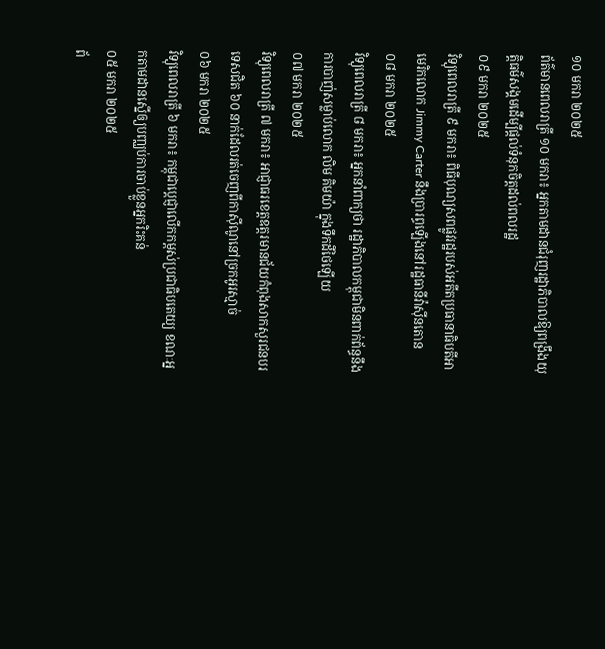១០ មករា ២០២៥
ព័ត៌មានពេលរាត្រី ១០ មករា៖ អ្នកតាមដានជំរុញរដ្ឋាភិបាលឱ្យពង្រឹងយុត្តិធម៌សង្គមដើម្បីផ្តល់ទំនុកចិត្តដល់ពលរដ្ឋ
០៩ មករា ២០២៥
វិទ្យុពេលរាត្រី ៩ មករា៖ ពិធីបុណ្យសពផ្លូវរដ្ឋរបស់អតីតប្រធានាធិបតីអាមេរិកលោក Jimmy Carter នឹងប្រារព្ធឡើងនៅរដ្ឋធានីវ៉ាស៊ីនតោន
០៨ មករា ២០២៥
វិទ្យុពេលរាត្រី ៨ មករា៖ អ្នកនាំពាក្យថា រដ្ឋាភិបាលកម្ពុជាមិនពាក់ព័ន្ធនឹងការបាញ់សម្លាប់លោក លិម គិមយ៉ា ក្នុងទឹកដីថៃឡើយ
០៧ មករា ២០២៥
វិទ្យុពេលរាត្រី ៧ មករា៖ អាជ្ញាធរខេត្តឧត្តរមានជ័យកំពុងសាកសួរជនបរទេសជិត ៦០ នាក់ដែលរត់ចេញពីកាស៊ីណូនៅច្រកអូរស្មាច់
០៦ មករា ២០២៥
វិទ្យុពេលរាត្រី ៦ មករា៖ កម្ពុជាប្តេជ្ញាលើកកម្ពស់ប្រជាធិបតេយ្យ ខណៈអ្នកតាមដានស្នើឲ្យបញ្ឈប់ការចាប់ខ្លួនអ្នករិះគន់
០៥ មករា ២០២៥
ព័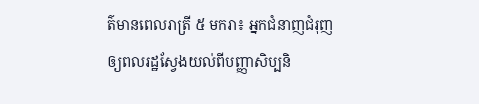ត៌មានពេលរាត្រី ៥ មករា៖ អ្នកជំនាញជំរុញឲ្យពលរដ្ឋស្វែងយល់ពីបញ្ញាសិប្បនិ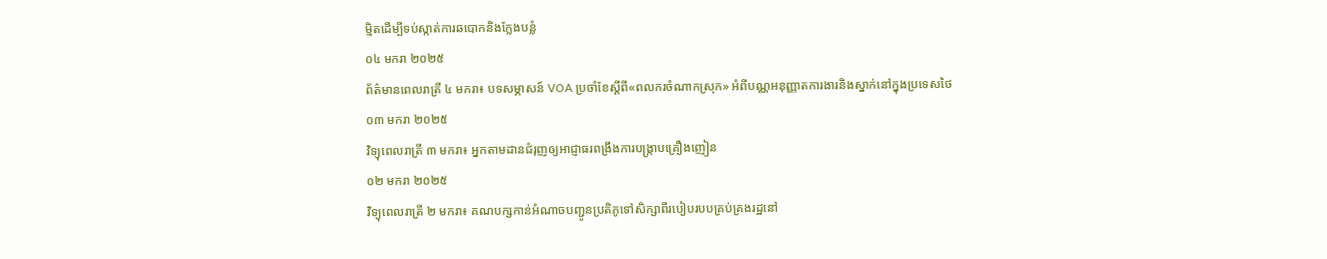ម្មិតដើម្បីទប់ស្កាត់ការឆបោកនិងក្លែងបន្លំ
០៤ មករា ២០២៥
ព័ត៌មានពេលរាត្រី ៤ មករា៖ បទសម្ភាសន៍ VOA ប្រចាំខែស្តីពី«ពលករចំណាកស្រុក» អំពីបណ្ណអនុញ្ញាតការងារនិងស្នាក់នៅក្នុងប្រទេសថៃ
០៣ មករា ២០២៥
វិទ្យុពេលរាត្រី ៣ មករា៖ អ្នកតាមដានជំរុញឲ្យអាជ្ញាធរពង្រឹងការបង្ក្រាបគ្រឿងញៀន
០២ មករា ២០២៥
វិទ្យុពេលរាត្រី ២ មករា៖ គណបក្សកាន់អំណាចបញ្ជូនប្រតិភូទៅសិក្សាពីរបៀបរបបគ្រប់គ្រងរដ្ឋនៅ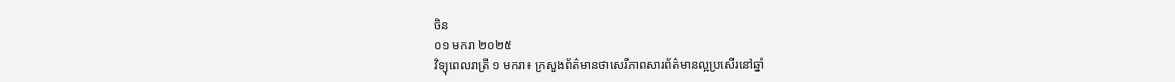ចិន
០១ មករា ២០២៥
វិទ្យុពេលរាត្រី ១ មករា៖ ក្រសួងព័ត៌មានថាសេរីភាពសារព័ត៌មានល្អប្រសើរនៅឆ្នាំ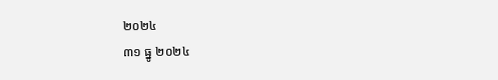២០២៤
៣១ ធ្នូ ២០២៤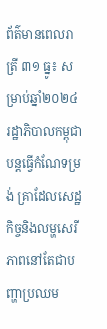ព័ត៌មានពេលរាត្រី ៣១ ធ្នូ៖ សម្រាប់ឆ្នាំ២០២៤ រដ្ឋាភិបាលកម្ពុជាបន្តធ្វើកំណែទម្រង់ គ្រាដែលសេដ្ឋកិច្ចនិងលម្ហសេរីភាពនៅតែជាបញ្ហាប្រឈម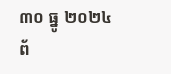៣០ ធ្នូ ២០២៤
ព័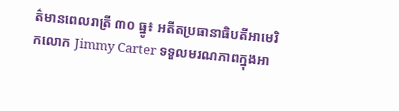ត៌មានពេលរាត្រី ៣០ ធ្នូ៖ អតីតប្រធានាធិបតីអាមេរិកលោក Jimmy Carter ទទួលមរណភាពក្នុងអា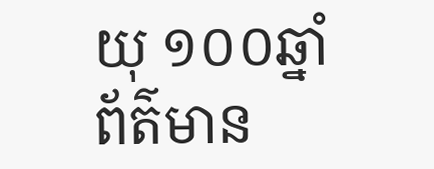យុ ១០០ឆ្នាំ
ព័ត៌មាន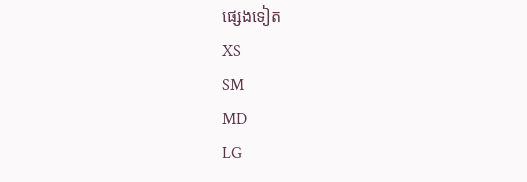ផ្សេងទៀត
XS
SM
MD
LG